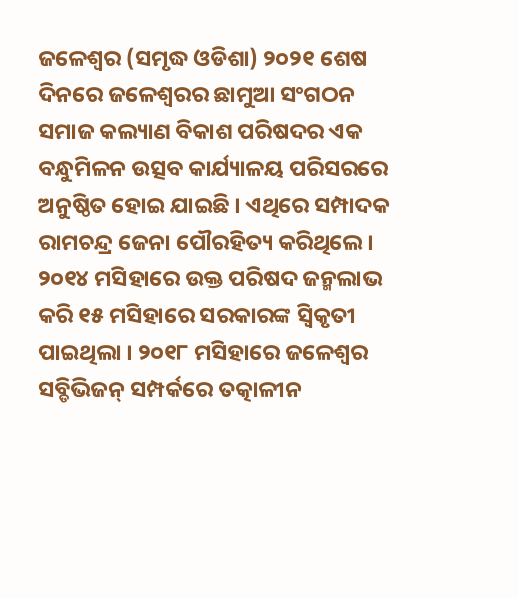ଜଳେଶ୍ୱର (ସମୃଦ୍ଧ ଓଡିଶା) ୨୦୨୧ ଶେଷ ଦିନରେ ଜଳେଶ୍ୱରର ଛାମୁଆ ସଂଗଠନ ସମାଜ କଲ୍ୟାଣ ବିକାଶ ପରିଷଦର ଏକ ବନ୍ଧୁମିଳନ ଉତ୍ସବ କାର୍ଯ୍ୟାଳୟ ପରିସରରେ ଅନୁଷ୍ଠିତ ହୋଇ ଯାଇଛି । ଏଥିରେ ସମ୍ପାଦକ ରାମଚନ୍ଦ୍ର ଜେନା ପୌରହିତ୍ୟ କରିଥିଲେ । ୨୦୧୪ ମସିହାରେ ଉକ୍ତ ପରିଷଦ ଜନ୍ମଲାଭ କରି ୧୫ ମସିହାରେ ସରକାରଙ୍କ ସ୍ୱିକୃତୀ ପାଇଥିଲା । ୨୦୧୮ ମସିହାରେ ଜଳେଶ୍ୱର ସବ୍ଡିଭିଜନ୍ ସମ୍ପର୍କରେ ତତ୍କାଳୀନ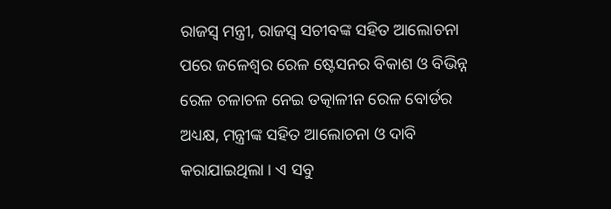ରାଜସ୍ୱ ମନ୍ତ୍ରୀ, ରାଜସ୍ୱ ସଚୀବଙ୍କ ସହିତ ଆଲୋଚନା ପରେ ଜଳେଶ୍ୱର ରେଳ ଷ୍ଟେସନର ବିକାଶ ଓ ବିଭିନ୍ନ ରେଳ ଚଳାଚଳ ନେଇ ତତ୍କାଳୀନ ରେଳ ବୋର୍ଡର ଅଧ୍ୟକ୍ଷ, ମନ୍ତ୍ରୀଙ୍କ ସହିତ ଆଲୋଚନା ଓ ଦାବି କରାଯାଇଥିଲା । ଏ ସବୁ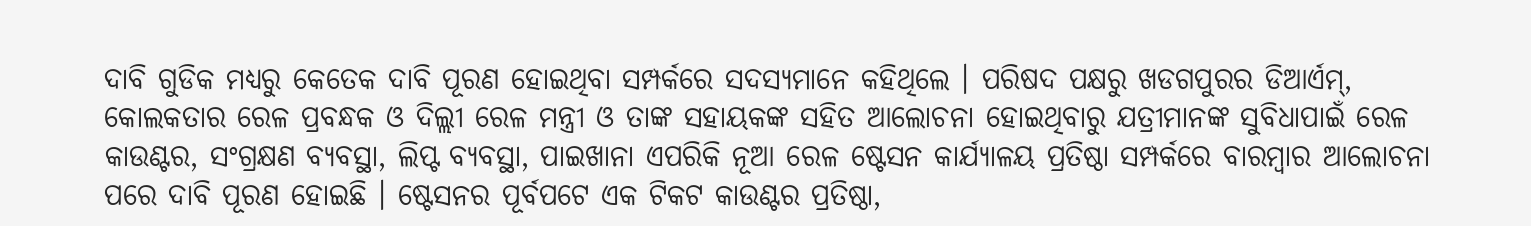ଦାବି ଗୁଡିକ ମଧ୍ୟରୁ କେତେକ ଦାବି ପୂରଣ ହୋଇଥିବା ସମ୍ପର୍କରେ ସଦସ୍ୟମାନେ କହିଥିଲେ । ପରିଷଦ ପକ୍ଷରୁ ଖଡଗପୁରର ଡିଆର୍ଏମ୍, କୋଲକତାର ରେଳ ପ୍ରବନ୍ଧକ ଓ ଦିଲ୍ଲୀ ରେଳ ମନ୍ତ୍ରୀ ଓ ତାଙ୍କ ସହାୟକଙ୍କ ସହିତ ଆଲୋଚନା ହୋଇଥିବାରୁ ଯତ୍ରୀମାନଙ୍କ ସୁବିଧାପାଇଁ ରେଳ କାଉଣ୍ଟର, ସଂଗ୍ରକ୍ଷଣ ବ୍ୟବସ୍ଥା, ଲିପ୍ଟ ବ୍ୟବସ୍ଥା, ପାଇଖାନା ଏପରିକି ନୂଆ ରେଳ ଷ୍ଟେସନ କାର୍ଯ୍ୟାଳୟ ପ୍ରତିଷ୍ଠା ସମ୍ପର୍କରେ ବାରମ୍ବାର ଆଲୋଚନା ପରେ ଦାବି ପୂରଣ ହୋଇଛି । ଷ୍ଟେସନର ପୂର୍ବପଟେ ଏକ ଟିକଟ କାଉଣ୍ଟର ପ୍ରତିଷ୍ଠା,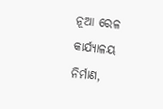ନୂଆ ରେଳ କାର୍ଯ୍ୟାଳୟ ନିର୍ମାଣ,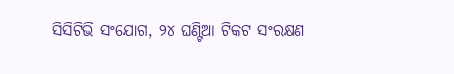ସିସିଟିଭି ସଂଯୋଗ, ୨୪ ଘଣ୍ଟିଆ ଟିକଟ ସଂରକ୍ଷଣ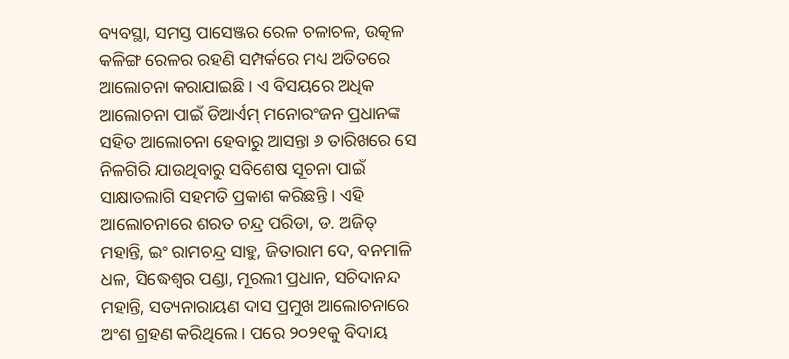ବ୍ୟବସ୍ଥା, ସମସ୍ତ ପାସେଞ୍ଜର ରେଳ ଚଳାଚଳ, ଉତ୍କଳ କଳିଙ୍ଗ ରେଳର ରହଣି ସମ୍ପର୍କରେ ମଧ୍ୟ ଅତିତରେ ଆଲୋଚନା କରାଯାଇଛି । ଏ ବିସୟରେ ଅଧିକ ଆଲୋଚନା ପାଇଁ ଡିଆର୍ଏମ୍ ମନୋରଂଜନ ପ୍ରଧାନଙ୍କ ସହିତ ଆଲୋଚନା ହେବାରୁ ଆସନ୍ତା ୬ ତାରିଖରେ ସେ ନିଳଗିରି ଯାଉଥିବାରୁ ସବିଶେଷ ସୂଚନା ପାଇଁ ସାକ୍ଷାତଲାଗି ସହମତି ପ୍ରକାଶ କରିଛନ୍ତି । ଏହି ଆଲୋଚନାରେ ଶରତ ଚନ୍ଦ୍ର ପରିଡା, ଡ. ଅଜିତ୍ ମହାନ୍ତି, ଇଂ ରାମଚନ୍ଦ୍ର ସାହୁ, ଜିତାରାମ ଦେ, ବନମାଳି ଧଳ, ସିଦ୍ଧେଶ୍ୱର ପଣ୍ଡା, ମୂରଲୀ ପ୍ରଧାନ, ସଚିଦାନନ୍ଦ ମହାନ୍ତି, ସତ୍ୟନାରାୟଣ ଦାସ ପ୍ରମୁଖ ଆଲୋଚନାରେ ଅଂଶ ଗ୍ରହଣ କରିଥିଲେ । ପରେ ୨୦୨୧କୁ ବିଦାୟ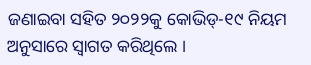ଜଣାଇବା ସହିତ ୨୦୨୨କୁ କୋଭିଡ୍-୧୯ ନିୟମ ଅନୁସାରେ ସ୍ୱାଗତ କରିଥିଲେ ।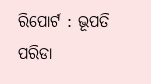ରିପୋର୍ଟ : ଭୂପତି ପରିଡା